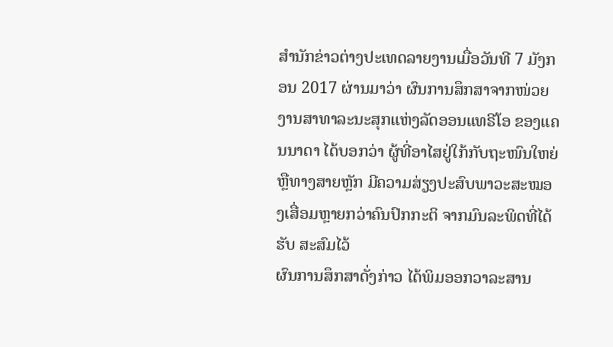ສຳນັກຂ່າວຕ່າງປະເທດລາຍງານເມື່ອວັນທີ 7 ມັງກອນ 2017 ຜ່ານມາວ່າ ຜົນການສຶກສາຈາກໜ່ວຍງານສາທາລະນະສຸກແຫ່ງລັດອອນແທຣີໂອ ຂອງແຄນນາດາ ໄດ້ບອກວ່າ ຜູ້ທີ່ອາໄສຢູ່ໃກ້ກັບຖະໜົນໃຫຍ່ ຫຼືທາງສາຍຫຼັກ ມີຄວາມສ່ຽງປະສົບພາວະສະໝອງເສື່ອມຫຼາຍກວ່າຄົນປົກກະຕິ ຈາກມົນລະພິດທີ່ໄດ້ຮັບ ສະສົມໄວ້
ຜົນການສຶກສາດັ່ງກ່າວ ໄດ້ພິມອອກວາລະສານ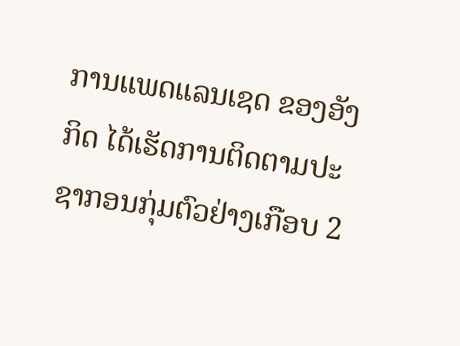ການແພດແລນເຊດ ຂອງອັງກິດ ໄດ້ເຮັດການຕິດຕາມປະຊາກອນກຸ່ມຕົວຢ່າງເກືອບ 2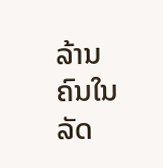ລ້ານຄົນໃນລັດ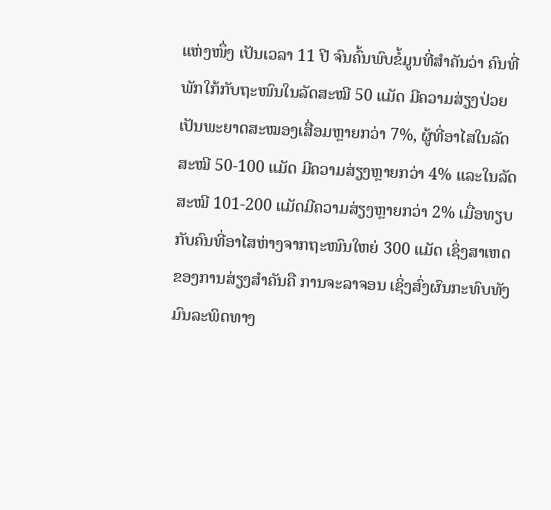ແຫ່ງໜຶ່ງ ເປັນເວລາ 11 ປີ ຈົນຄົ້ນພົບຂໍ້ມູນທີ່ສຳຄັນວ່າ ຄົນທີ່ພັກໃກ້ກັບຖະໜົນໃນລັດສະໝີ 50 ແມັດ ມີຄວາມສ່ຽງປ່ວຍເປັນພະຍາດສະໝອງເສື່ອມຫຼາຍກວ່າ 7%, ຜູ້ທີ່ອາໄສໃນລັດສະໝີ 50-100 ແມັດ ມີຄວາມສ່ຽງຫຼາຍກວ່າ 4% ແລະໃນລັດສະໝີ 101-200 ແມັດມີຄວາມສ່ຽງຫຼາຍກວ່າ 2% ເມື່ອທຽບກັບຄົນທີ່ອາໄສຫ່າງຈາກຖະໜົນໃຫຍ່ 300 ແມັດ ເຊິ່ງສາເຫດຂອງການສ່ຽງສຳຄັນຄື ການຈະລາຈອນ ເຊິ່ງສົ່ງຜົນກະທົບທັງມົນລະພິດທາງ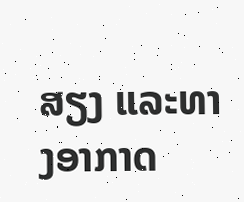ສຽງ ແລະທາງອາກາດ